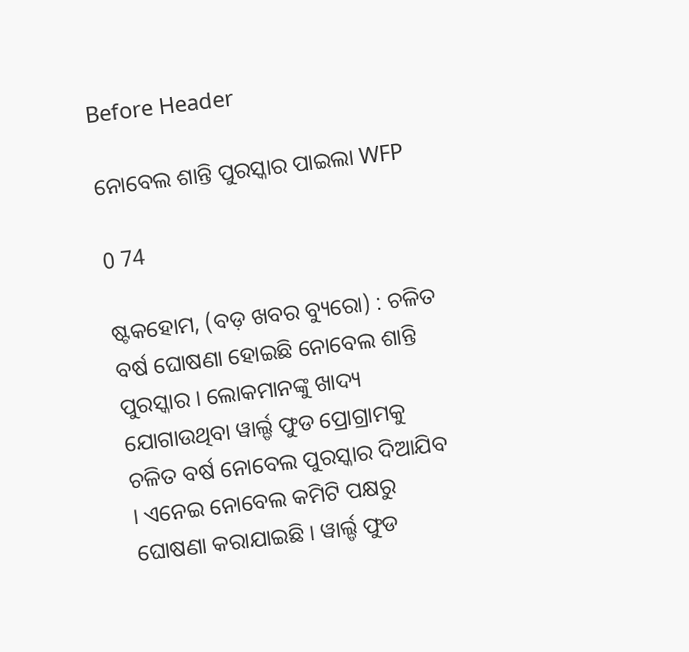Before Header

ନୋବେଲ ଶାନ୍ତି ପୁରସ୍କାର ପାଇଲା WFP

0 74

ଷ୍ଟକହୋମ, (ବଡ଼ ଖବର ବ୍ୟୁରୋ) : ଚଳିତ ବର୍ଷ ଘୋଷଣା ହୋଇଛି ନୋବେଲ ଶାନ୍ତି ପୁରସ୍କାର । ଲୋକମାନଙ୍କୁ ଖାଦ୍ୟ ଯୋଗାଉଥିବା ୱାର୍ଲ୍ଡ ଫୁଡ ପ୍ରୋଗ୍ରାମକୁ ଚଳିତ ବର୍ଷ ନୋବେଲ ପୁରସ୍କାର ଦିଆଯିବ । ଏନେଇ ନୋବେଲ କମିଟି ପକ୍ଷରୁ ଘୋଷଣା କରାଯାଇଛି । ୱାର୍ଲ୍ଡ ଫୁଡ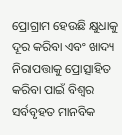ପ୍ରୋଗ୍ରାମ ହେଉଛି କ୍ଷୁଧାକୁ ଦୂର କରିବା ଏବଂ ଖାଦ୍ୟ ନିରାପତ୍ତାକୁ ପ୍ରୋତ୍ସାହିତ କରିବା ପାଇଁ ବିଶ୍ୱର ସର୍ବବୃହତ ମାନବିକ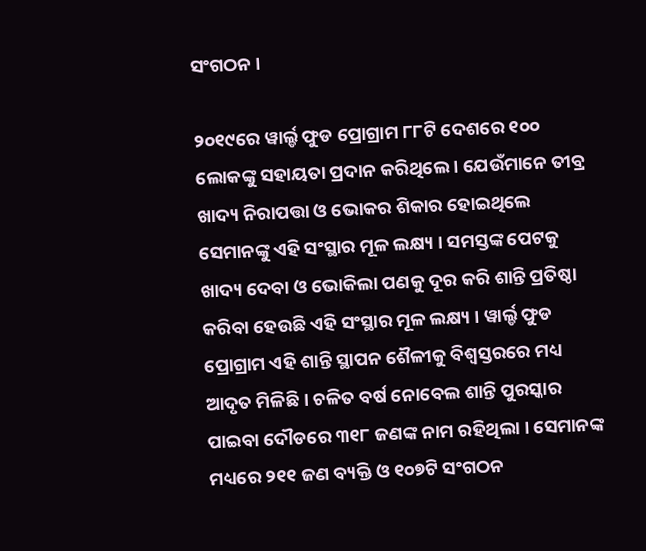ସଂଗଠନ ।

୨୦୧୯ରେ ୱାର୍ଲ୍ଡ ଫୁଡ ପ୍ରୋଗ୍ରାମ ୮୮ଟି ଦେଶରେ ୧୦୦ ଲୋକଙ୍କୁ ସହାୟତା ପ୍ରଦାନ କରିଥିଲେ । ଯେଉଁମାନେ ତୀବ୍ର ଖାଦ୍ୟ ନିରାପତ୍ତା ଓ ଭୋକର ଶିକାର ହୋଇଥିଲେ ସେମାନଙ୍କୁ ଏହି ସଂସ୍ଥାର ମୂଳ ଲକ୍ଷ୍ୟ । ସମସ୍ତଙ୍କ ପେଟକୁ ଖାଦ୍ୟ ଦେବା ଓ ଭୋକିଲା ପଣକୁ ଦୂର କରି ଶାନ୍ତି ପ୍ରତିଷ୍ଠା କରିବା ହେଉଛି ଏହି ସଂସ୍ଥାର ମୂଳ ଲକ୍ଷ୍ୟ । ୱାର୍ଲ୍ଡ ଫୁଡ ପ୍ରୋଗ୍ରାମ ଏହି ଶାନ୍ତି ସ୍ଥାପନ ଶୈଳୀକୁ ବିଶ୍ୱସ୍ତରରେ ମଧ୍ୟ ଆଦୃତ ମିଳିଛି । ଚଳିତ ବର୍ଷ ନୋବେଲ ଶାନ୍ତି ପୁରସ୍କାର ପାଇବା ଦୌଡରେ ୩୧୮ ଜଣଙ୍କ ନାମ ରହିଥିଲା । ସେମାନଙ୍କ ମଧ୍ୟରେ ୨୧୧ ଜଣ ବ୍ୟକ୍ତି ଓ ୧୦୭ଟି ସଂଗଠନ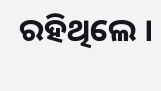ରହିଥିଲେ ।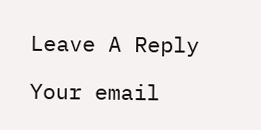Leave A Reply

Your email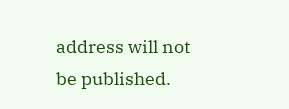address will not be published.